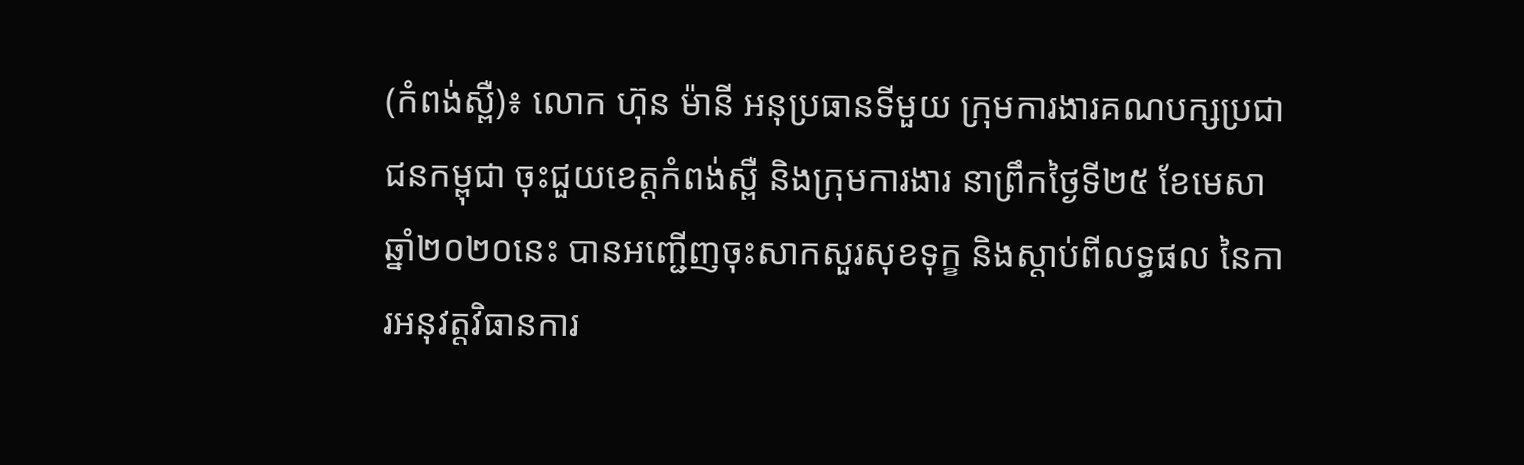(កំពង់ស្ពឺ)៖ លោក ហ៊ុន ម៉ានី អនុប្រធានទីមួយ ក្រុមការងារគណបក្សប្រជាជនកម្ពុជា ចុះជួយខេត្តកំពង់ស្ពឺ និងក្រុមការងារ នាព្រឹកថ្ងៃទី២៥ ខែមេសា ឆ្នាំ២០២០នេះ បានអញ្ជើញចុះសាកសួរសុខទុក្ខ និងស្តាប់ពីលទ្ធផល នៃការអនុវត្តវិធានការ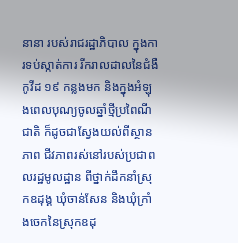នានា របស់រាជរដ្ឋាភិបាល ក្នុងការទប់ស្កាត់ការ រីករាលដាលនៃជំងឺកូវីដ ១៩ កន្លងមក និងក្នុងអំឡុងពេលបុណ្យចូលឆ្នាំថ្មីប្រពៃណីជាតិ ក៏ដូចជាស្វែងយល់ពីស្ថានភាព ជីវភាពរស់នៅរបស់ប្រជាពលរដ្ឋមូលដ្ឋាន ពីថ្នាក់ដឹកនាំស្រុកឧដុង្គ ឃុំចាន់សែន និងឃុំក្រាំងចេកនៃស្រុកឧដុ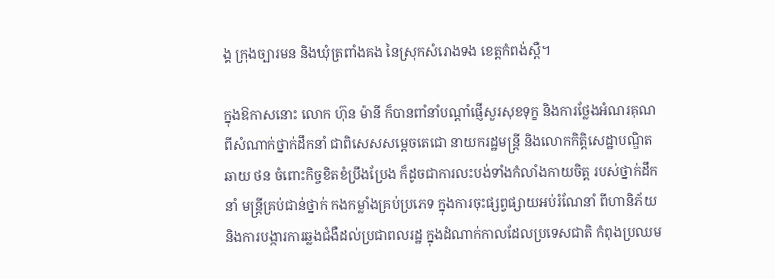ង្គ ក្រុងច្បារមន និងឃុំត្រពាំងគង នៃស្រុកសំរោងទង ខេត្តកំពង់ស្ពឺ។

ក្នុងឱកាសនោះ លោក ហ៊ុន ម៉ានី ក៏បានពាំនាំបណ្តាំផ្ញើសួរសុខទុក្ខ និងការថ្លែងអំណរគុណ ពីសំណាក់ថ្នាក់ដឹកនាំ ជាពិសេសសម្តេចតេជោ នាយករដ្ឋមន្រ្តី និងលោកកិត្តិសេដ្ឋាបណ្ឌិត ឆាយ ថន ចំពោះកិច្ចខិតខំប្រឹងប្រែង ក៏ដូចជាការលះបង់ទាំងកំលាំងកាយចិត្ត របស់ថ្នាក់ដឹកនាំ មន្រ្តីគ្រប់ជាន់ថ្នាក់ កងកម្លាំងគ្រប់ប្រភេទ ក្នុងការចុះផ្សព្វផ្សាយអប់រំណែនាំ ពីហានិភ័យ និងការបង្ការការឆ្លងជំងឺដល់ប្រជាពលរដ្ឋ ក្នុងដំណាក់កាលដែលប្រទេសជាតិ កំពុងប្រឈម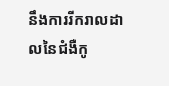នឹងការរីករាលដាលនៃជំងឺកូ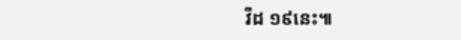វីដ ១៩នេះ៕